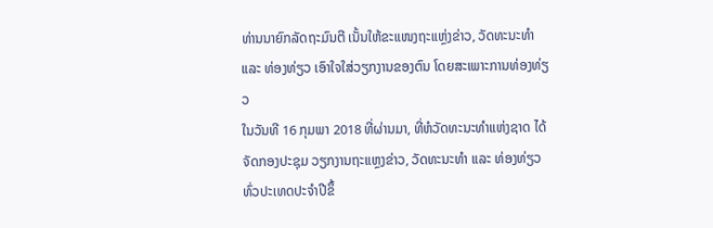ທ່ານນາຍົກລັດຖະມົນຕີ ເນັ້ນໃຫ້ຂະແໜງຖະແຫຼ່ງຂ່າວ, ວັດທະນະທຳ ແລະ ທ່ອງທ່ຽວ ເອົາໃຈໃສ່ວຽກງານຂອງຕົນ ໂດຍສະເພາະການທ່ອງທ່ຽວ
ໃນວັນທີ 16 ກຸມພາ 2018 ທີ່ຜ່ານມາ, ທີ່ຫໍວັດທະນະທໍາແຫ່ງຊາດ ໄດ້ຈັດກອງປະຊຸມ ວຽກງານຖະແຫຼງຂ່າວ, ວັດທະນະທໍາ ແລະ ທ່ອງທ່ຽວ ທົ່ວປະເທດປະຈໍາປີຂຶ້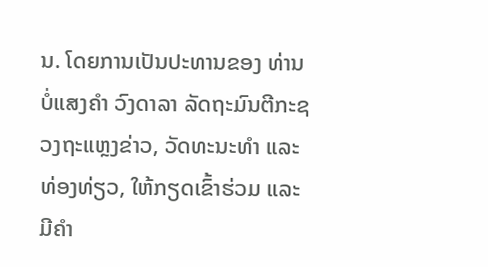ນ. ໂດຍການເປັນປະທານຂອງ ທ່ານ ບໍ່ແສງຄໍາ ວົງດາລາ ລັດຖະມົນຕີກະຊວງຖະແຫຼງຂ່າວ, ວັດທະນະທໍາ ແລະ ທ່ອງທ່ຽວ, ໃຫ້ກຽດເຂົ້າຮ່ວມ ແລະ ມີຄໍາ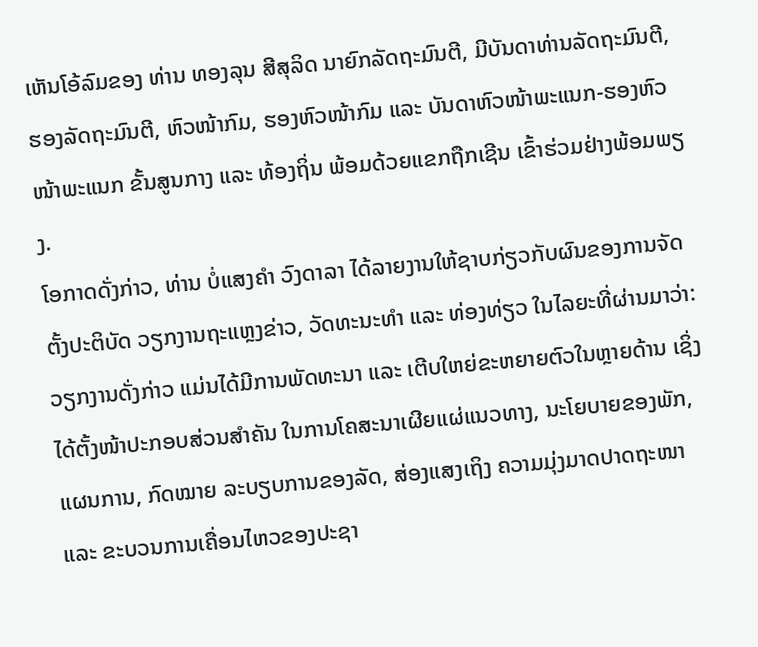ເຫັນໂອ້ລົມຂອງ ທ່ານ ທອງລຸນ ສີສຸລິດ ນາຍົກລັດຖະມົນຕີ, ມີບັນດາທ່ານລັດຖະມົນຕີ, ຮອງລັດຖະມົນຕີ, ຫົວໜ້າກົມ, ຮອງຫົວໜ້າກົມ ແລະ ບັນດາຫົວໜ້າພະແນກ-ຮອງຫົວໜ້າພະແນກ ຂັ້ນສູນກາງ ແລະ ທ້ອງຖິ່ນ ພ້ອມດ້ວຍແຂກຖືກເຊີນ ເຂົ້າຮ່ວມຢ່າງພ້ອມພຽງ.
ໂອກາດດັ່ງກ່າວ, ທ່ານ ບໍ່ແສງຄໍາ ວົງດາລາ ໄດ້ລາຍງານໃຫ້ຊາບກ່ຽວກັບຜົນຂອງການຈັດຕັ້ງປະຕິບັດ ວຽກງານຖະແຫຼງຂ່າວ, ວັດທະນະທໍາ ແລະ ທ່ອງທ່ຽວ ໃນໄລຍະທີ່ຜ່ານມາວ່າ: ວຽກງານດັ່ງກ່າວ ແມ່ນໄດ້ມີການພັດທະນາ ແລະ ເຕີບໃຫຍ່ຂະຫຍາຍຕົວໃນຫຼາຍດ້ານ ເຊິ່ງໄດ້ຕັ້ງໜ້າປະກອບສ່ວນສໍາຄັນ ໃນການໂຄສະນາເຜີຍແຜ່ແນວທາງ, ນະໂຍບາຍຂອງພັກ, ແຜນການ, ກົດໝາຍ ລະບຽບການຂອງລັດ, ສ່ອງແສງເຖິງ ຄວາມມຸ່ງມາດປາດຖະໜາ ແລະ ຂະບວນການເຄື່ອນໄຫວຂອງປະຊາ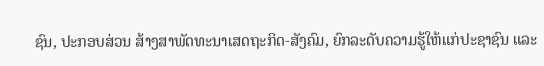ຊົນ, ປະກອບສ່ວນ ສ້າງສາພັດທະນາເສດຖະກິດ-ສັງຄົມ, ຍົກລະດັບຄວາມຮູ້ໃຫ້ແກ່ປະຊາຊົນ ແລະ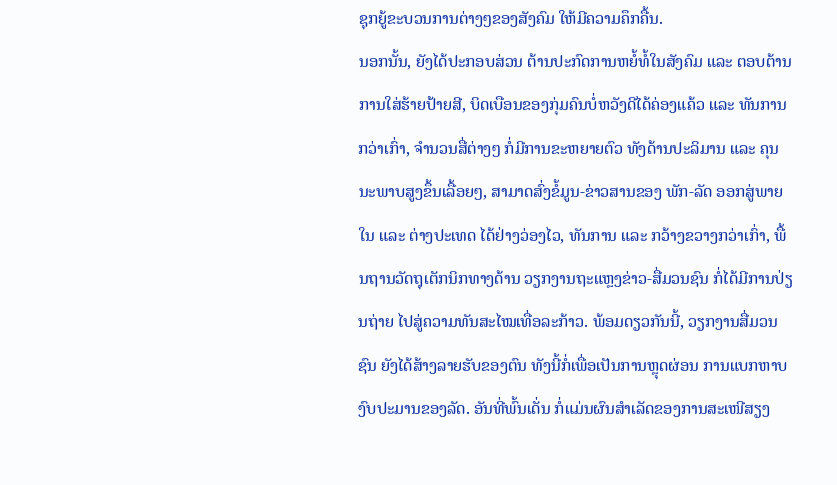ຊຸກຍູ້ຂະບວນການຕ່າງໆຂອງສັງຄົມ ໃຫ້ມີຄວາມຄຶກຄື້ນ.
ນອກນັ້ນ, ຍັງໄດ້ປະກອບສ່ວນ ຕ້ານປະກົດການຫຍໍ້ທໍ້ໃນສັງຄົມ ແລະ ຕອບຕ້ານການໃສ່ຮ້າຍປ້າຍສີ, ບິດເບືອນຂອງກຸ່ມຄົນບໍ່ຫວັງດີໄດ້ຄ່ອງແຄ້ວ ແລະ ທັນການກວ່າເກົ່າ, ຈໍານວນສື່ຕ່າງໆ ກໍ່ມີການຂະຫຍາຍຕົວ ທັງດ້ານປະລິມານ ແລະ ຄຸນນະພາບສູງຂຶ້ນເລື້ອຍໆ, ສາມາດສົ່ງຂໍ້ມູນ-ຂ່າວສານຂອງ ພັກ-ລັດ ອອກສູ່ພາຍໃນ ແລະ ຕ່າງປະເທດ ໄດ້ຢ່າງວ່ອງໄວ, ທັນການ ແລະ ກວ້າງຂວາງກວ່າເກົ່າ, ພື້ນຖານວັດຖຸເຕັກນິກທາງດ້ານ ວຽກງານຖະແຫຼງຂ່າວ-ສື່ມວນຊົນ ກໍ່ໄດ້ມີການປ່ຽນຖ່າຍ ໄປສູ່ຄວາມທັນສະໄໝເທື່ອລະກ້າວ. ພ້ອມດຽວກັນນີ້, ວຽກງານສື່ມວນຊົນ ຍັງໄດ້ສ້າງລາຍຮັບຂອງຕົນ ທັງນີ້ກໍ່ເພື່ອເປັນການຫຼຸດຜ່ອນ ການແບກຫາບງົບປະມານຂອງລັດ. ອັນທີ່ພົ້ນເດັ່ນ ກໍ່ແມ່ນຜົນສໍາເລັດຂອງການສະເໜີສຽງ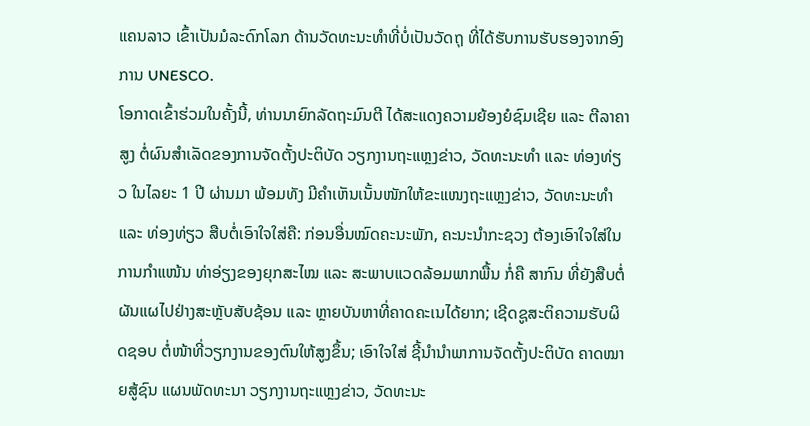ແຄນລາວ ເຂົ້າເປັນມໍລະດົກໂລກ ດ້ານວັດທະນະທໍາທີ່ບໍ່ເປັນວັດຖຸ ທີ່ໄດ້ຮັບການຮັບຮອງຈາກອົງການ UNESCO.
ໂອກາດເຂົ້າຮ່ວມໃນຄັ້ງນີ້, ທ່ານນາຍົກລັດຖະມົນຕີ ໄດ້ສະແດງຄວາມຍ້ອງຍໍຊົມເຊີຍ ແລະ ຕີລາຄາສູງ ຕໍ່ຜົນສໍາເລັດຂອງການຈັດຕັ້ງປະຕິບັດ ວຽກງານຖະແຫຼງຂ່າວ, ວັດທະນະທໍາ ແລະ ທ່ອງທ່ຽວ ໃນໄລຍະ 1 ປີ ຜ່ານມາ ພ້ອມທັງ ມີຄໍາເຫັນເນັ້ນໜັກໃຫ້ຂະແໜງຖະແຫຼງຂ່າວ, ວັດທະນະທໍາ ແລະ ທ່ອງທ່ຽວ ສືບຕໍ່ເອົາໃຈໃສ່ຄື: ກ່ອນອື່ນໝົດຄະນະພັກ, ຄະນະນໍາກະຊວງ ຕ້ອງເອົາໃຈໃສ່ໃນການກໍາແໜ້ນ ທ່າອ່ຽງຂອງຍຸກສະໄໝ ແລະ ສະພາບແວດລ້ອມພາກພື້ນ ກໍ່ຄື ສາກົນ ທີ່ຍັງສືບຕໍ່ຜັນແຜໄປຢ່າງສະຫຼັບສັບຊ້ອນ ແລະ ຫຼາຍບັນຫາທີ່ຄາດຄະເນໄດ້ຍາກ; ເຊີດຊູສະຕິຄວາມຮັບຜິດຊອບ ຕໍ່ໜ້າທີ່ວຽກງານຂອງຕົນໃຫ້ສູງຂຶ້ນ; ເອົາໃຈໃສ່ ຊີ້ນໍານໍາພາການຈັດຕັ້ງປະຕິບັດ ຄາດໝາຍສູ້ຊົນ ແຜນພັດທະນາ ວຽກງານຖະແຫຼງຂ່າວ, ວັດທະນະ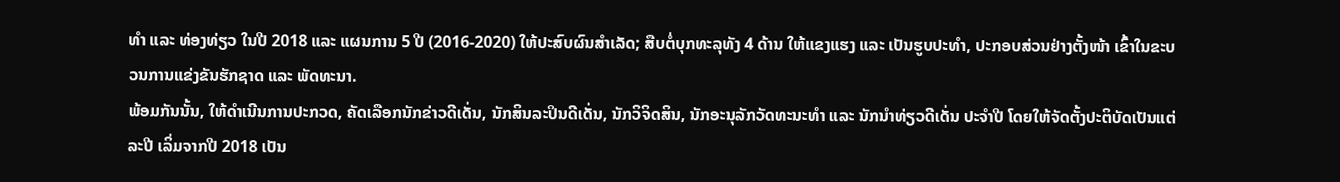ທໍາ ແລະ ທ່ອງທ່ຽວ ໃນປີ 2018 ແລະ ແຜນການ 5 ປີ (2016-2020) ໃຫ້ປະສົບຜົນສໍາເລັດ; ສືບຕໍ່ບຸກທະລຸທັງ 4 ດ້ານ ໃຫ້ແຂງແຮງ ແລະ ເປັນຮູບປະທໍາ, ປະກອບສ່ວນຢ່າງຕັ້ງໜ້າ ເຂົ້າໃນຂະບວນການແຂ່ງຂັນຮັກຊາດ ແລະ ພັດທະນາ.
ພ້ອມກັນນັ້ນ, ໃຫ້ດໍາເນີນການປະກວດ, ຄັດເລືອກນັກຂ່າວດີເດັ່ນ, ນັກສິນລະປິນດີເດັ່ນ, ນັກວິຈິດສິນ, ນັກອະນຸລັກວັດທະນະທໍາ ແລະ ນັກນໍາທ່ຽວດີເດັ່ນ ປະຈໍາປີ ໂດຍໃຫ້ຈັດຕັ້ງປະຕິບັດເປັນແຕ່ລະປີ ເລິ່ມຈາກປີ 2018 ເປັນ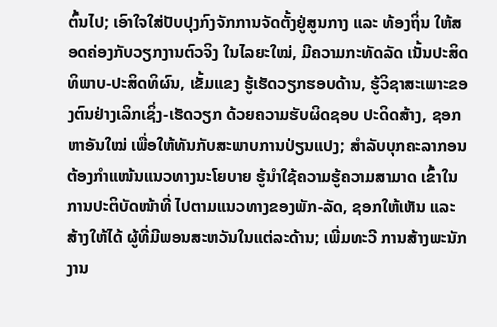ຕົ້ນໄປ; ເອົາໃຈໃສ່ປັບປຸງກົງຈັກການຈັດຕັ້ງຢູ່ສູນກາງ ແລະ ທ້ອງຖິ່ນ ໃຫ້ສອດຄ່ອງກັບວຽກງານຕົວຈິງ ໃນໄລຍະໃໝ່, ມີຄວາມກະທັດລັດ ເນັ້ນປະສິດທິພາບ-ປະສິດທິຜົນ, ເຂັ້ມແຂງ ຮູ້ເຮັດວຽກຮອບດ້ານ, ຮູ້ວິຊາສະເພາະຂອງຕົນຢ່າງເລິກເຊິ່ງ-ເຮັດວຽກ ດ້ວຍຄວາມຮັບຜິດຊອບ ປະດິດສ້າງ, ຊອກຫາອັນໃໝ່ ເພື່ອໃຫ້ທັນກັບສະພາບການປ່ຽນແປງ; ສໍາລັບບຸກຄະລາກອນຕ້ອງກໍາແໜ້ນແນວທາງນະໂຍບາຍ ຮູ້ນໍາໃຊ້ຄວາມຮູ້ຄວາມສາມາດ ເຂົ້າໃນການປະຕິບັດໜ້າທີ່ ໄປຕາມແນວທາງຂອງພັກ-ລັດ, ຊອກໃຫ້ເຫັນ ແລະ ສ້າງໃຫ້ໄດ້ ຜູ້ທີ່ມີພອນສະຫວັນໃນແຕ່ລະດ້ານ; ເພີ່ມທະວີ ການສ້າງພະນັກງານ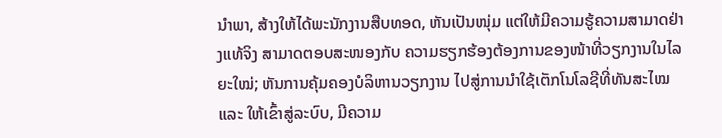ນໍາພາ, ສ້າງໃຫ້ໄດ້ພະນັກງານສືບທອດ, ຫັນເປັນໜຸ່ມ ແຕ່ໃຫ້ມີຄວາມຮູ້ຄວາມສາມາດຢ່າງແທ້ຈິງ ສາມາດຕອບສະໜອງກັບ ຄວາມຮຽກຮ້ອງຕ້ອງການຂອງໜ້າທີ່ວຽກງານໃນໄລຍະໃໝ່; ຫັນການຄຸ້ມຄອງບໍລິຫານວຽກງານ ໄປສູ່ການນໍາໃຊ້ເຕັກໂນໂລຊີທີ່ທັນສະໄໝ ແລະ ໃຫ້ເຂົ້າສູ່ລະບົບ, ມີຄວາມ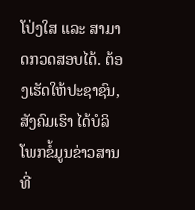ໂປ່ງໃສ ແລະ ສາມາດກວດສອບໄດ້. ຕ້ອງເຮັດໃຫ້ປະຊາຊົນ, ສັງຄົມເຮົາ ໄດ້ບໍລິໂພກຂໍ້ມູນຂ່າວສານທີ່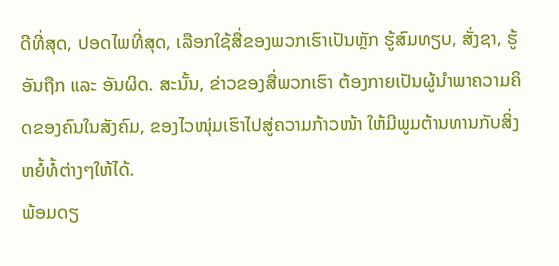ດີທີ່ສຸດ, ປອດໄພທີ່ສຸດ, ເລືອກໃຊ້ສື່ຂອງພວກເຮົາເປັນຫຼັກ ຮູ້ສົມທຽບ, ສັ່ງຊາ, ຮູ້ອັນຖືກ ແລະ ອັນຜິດ. ສະນັ້ນ, ຂ່າວຂອງສື່ພວກເຮົາ ຕ້ອງກາຍເປັນຜູ້ນໍາພາຄວາມຄິດຂອງຄົນໃນສັງຄົມ, ຂອງໄວໜຸ່ມເຮົາໄປສູ່ຄວາມກ້າວໜ້າ ໃຫ້ມີພູມຕ້ານທານກັບສິ່ງຫຍໍ້ທໍ້ຕ່າງໆໃຫ້ໄດ້.
ພ້ອມດຽ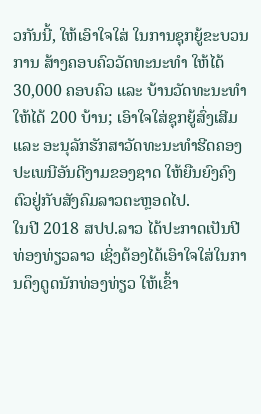ວກັນນີ້, ໃຫ້ເອົາໃຈໃສ່ ໃນການຊຸກຍູ້ຂະບວນການ ສ້າງຄອບຄົວວັດທະນະທໍາ ໃຫ້ໄດ້ 30,000 ຄອບຄົວ ແລະ ບ້ານວັດທະນະທໍາໃຫ້ໄດ້ 200 ບ້ານ; ເອົາໃຈໃສ່ຊຸກຍູ້ສົ່ງເສີມ ແລະ ອະນຸລັກຮັກສາວັດທະນະທໍາຮີດຄອງປະເພນີອັນດີງາມຂອງຊາດ ໃຫ້ຍືນຍົງຄົງຕົວຢູ່ກັບສັງຄົມລາວຕະຫຼອດໄປ.
ໃນປີ 2018 ສປປ.ລາວ ໄດ້ປະກາດເປັນປີທ່ອງທ່ຽວລາວ ເຊິ່ງຕ້ອງໄດ້ເອົາໃຈໃສ່ໃນການດຶງດູດນັກທ່ອງທ່ຽວ ໃຫ້ເຂົ້າ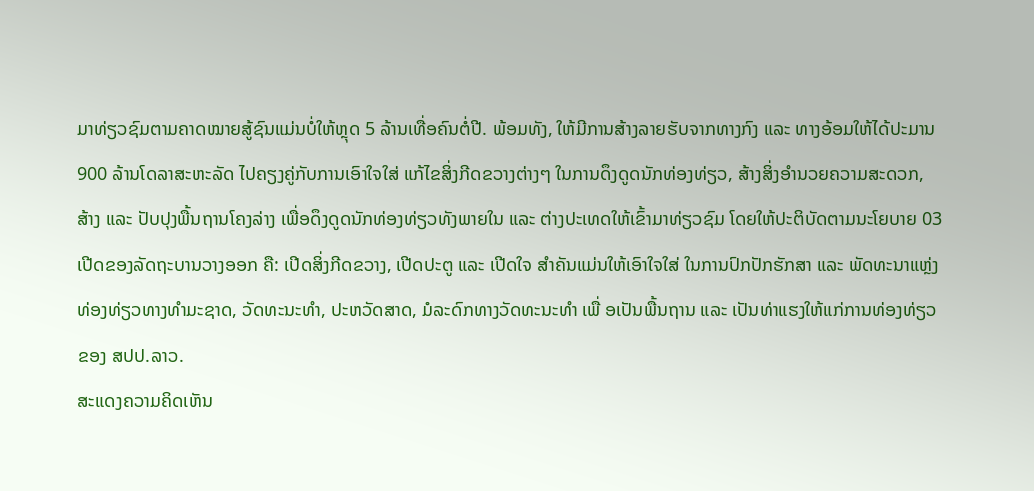ມາທ່ຽວຊົມຕາມຄາດໝາຍສູ້ຊົນແມ່ນບໍ່ໃຫ້ຫຼຸດ 5 ລ້ານເທື່ອຄົນຕໍ່ປີ. ພ້ອມທັງ, ໃຫ້ມີການສ້າງລາຍຮັບຈາກທາງກົງ ແລະ ທາງອ້ອມໃຫ້ໄດ້ປະມານ 900 ລ້ານໂດລາສະຫະລັດ ໄປຄຽງຄູ່ກັບການເອົາໃຈໃສ່ ແກ້ໄຂສິ່ງກີດຂວາງຕ່າງໆ ໃນການດຶງດູດນັກທ່ອງທ່ຽວ, ສ້າງສິ່ງອໍານວຍຄວາມສະດວກ, ສ້າງ ແລະ ປັບປຸງພື້ນຖານໂຄງລ່າງ ເພື່ອດຶງດູດນັກທ່ອງທ່ຽວທັງພາຍໃນ ແລະ ຕ່າງປະເທດໃຫ້ເຂົ້າມາທ່ຽວຊົມ ໂດຍໃຫ້ປະຕິບັດຕາມນະໂຍບາຍ 03 ເປີດຂອງລັດຖະບານວາງອອກ ຄື: ເປີດສິ່ງກີດຂວາງ, ເປີດປະຕູ ແລະ ເປີດໃຈ ສໍາຄັນແມ່ນໃຫ້ເອົາໃຈໃສ່ ໃນການປົກປັກຮັກສາ ແລະ ພັດທະນາແຫຼ່ງທ່ອງທ່ຽວທາງທໍາມະຊາດ, ວັດທະນະທໍາ, ປະຫວັດສາດ, ມໍລະດົກທາງວັດທະນະທໍາ ເພື່ ອເປັນພື້ນຖານ ແລະ ເປັນທ່າແຮງໃຫ້ແກ່ການທ່ອງທ່ຽວ ຂອງ ສປປ.ລາວ.
ສະແດງຄວາມຄິດເຫັນ